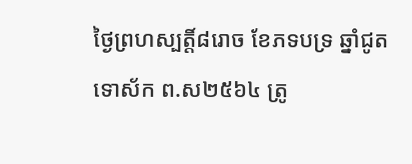ថ្ងៃព្រហស្បត្តិ៍៨រោច ខែភទបទ្រ ឆ្នាំជូត ទោស័ក ព.ស២៥៦៤ ត្រូ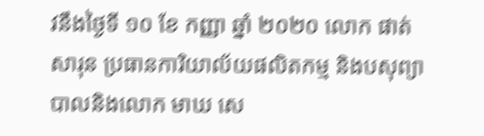វនឹងថ្ងៃទី ១០ ខែ កញ្ញា ឆ្នាំ ២០២០ លោក ផាត់ សារុន ប្រធានការិយាល័យផលិតកម្ម និងបសុព្យាបាលនិងលោក មាឃ សេ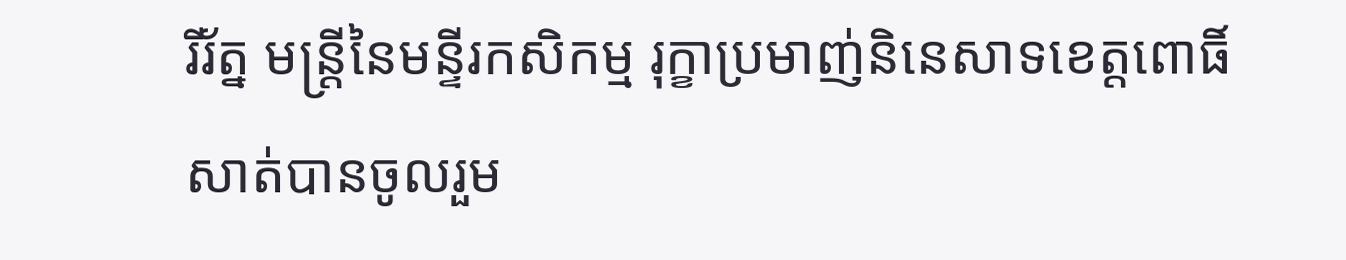រីរ័ត្ន មន្ត្រីនៃមន្ទីរកសិកម្ម រុក្ខាប្រមាញ់និនេសាទខេត្តពោធិ៍សាត់បានចូលរួម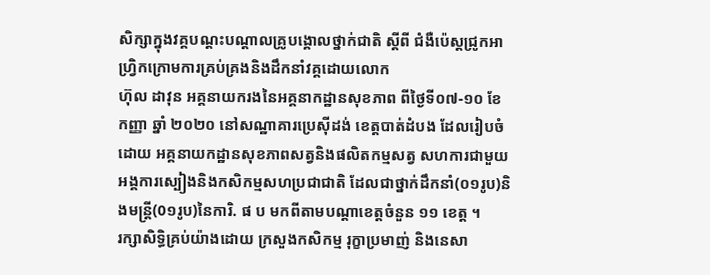សិក្សាក្នុងវគ្គបណ្តះបណ្តាលគ្រូបង្គោលថ្នាក់ជាតិ ស្តីពី ជំងឺប៉េស្តជ្រូកអាហ្រ្វិកក្រោមការគ្រប់គ្រងនិងដឹកនាំវគ្គដោយលោក
ហ៊ុល ដាវុន អគ្គនាយករងនៃអគ្គនាកដ្ឋានសុខភាព ពីថ្ងៃទី០៧-១០ ខែ កញ្ញា ឆ្នាំ ២០២០ នៅសណ្ឋាគារប្រេស៊ីដង់ ខេត្តបាត់ដំបង ដែលរៀបចំដោយ អគ្គនាយកដ្ឋានសុខភាពសត្វនិងផលិតកម្មសត្វ សហការជាមួយអង្គការស្បៀងនិងកសិកម្មសហប្រជាជាតិ ដែលជាថ្នាក់ដឹកនាំ(០១រូប)និងមន្ត្រី(0១រូប)នៃការិ. ផ ប មកពីតាមបណ្តាខេត្តចំនួន ១១ ខេត្ត ។
រក្សាសិទិ្ធគ្រប់យ៉ាងដោយ ក្រសួងកសិកម្ម រុក្ខាប្រមាញ់ និងនេសា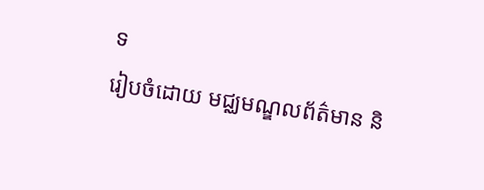ទ
រៀបចំដោយ មជ្ឈមណ្ឌលព័ត៌មាន និ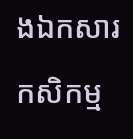ងឯកសារកសិកម្ម